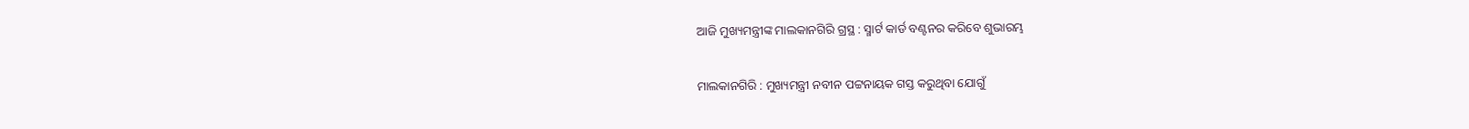ଆଜି ମୁଖ୍ୟମନ୍ତ୍ରୀଙ୍କ ମାଲକାନଗିରି ଗ୍ରସ୍ଥ : ସ୍ମାର୍ଟ କାର୍ଡ ବଣ୍ଟନର କରିବେ ଶୁଭାରମ୍ଭ

ମାଲକାନଗିରି : ମୁଖ୍ୟମନ୍ତ୍ରୀ ନବୀନ ପଟ୍ଟନାୟକ ଗସ୍ତ କରୁଥିବା ଯୋଗୁଁ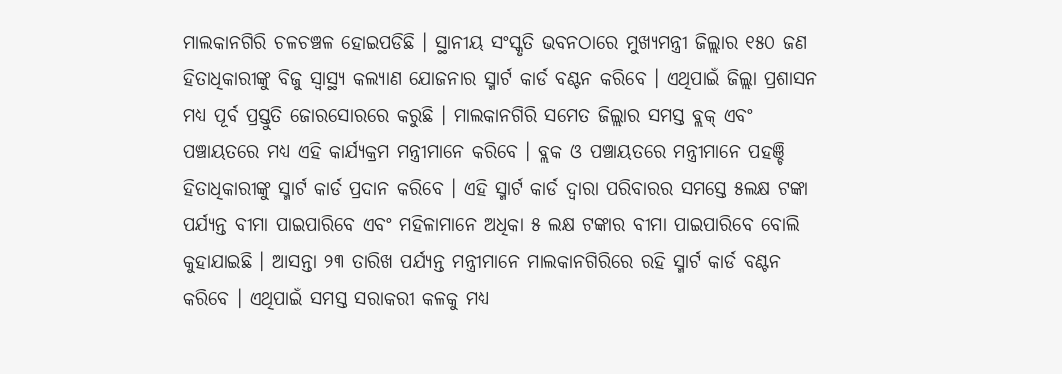ମାଲକାନଗିରି ଚଳଚଞ୍ଚଳ ହୋଇପଡିଛି । ସ୍ଥାନୀୟ ସଂସ୍କୃତି ଭବନଠାରେ ମୁଖ୍ୟମନ୍ତ୍ରୀ ଜିଲ୍ଲାର ୧୫୦ ଜଣ ହିତାଧିକାରୀଙ୍କୁ ବିଜୁ ସ୍ୱାସ୍ଥ୍ୟ କଲ୍ୟାଣ ଯୋଜନାର ସ୍ମାର୍ଟ କାର୍ଡ ବଣ୍ଟନ କରିବେ । ଏଥିପାଇଁ ଜିଲ୍ଲା ପ୍ରଶାସନ ମଧ୍ୟ ପୂର୍ବ ପ୍ରସ୍ତୁତି ଜୋରସୋରରେ କରୁଛି । ମାଲକାନଗିରି ସମେତ ଜିଲ୍ଲାର ସମସ୍ତ ବ୍ଲକ୍ ଏବଂ ପଞ୍ଚାୟତରେ ମଧ୍ୟ ଏହି କାର୍ଯ୍ୟକ୍ରମ ମନ୍ତ୍ରୀମାନେ କରିବେ । ବ୍ଲକ ଓ ପଞ୍ଚାୟତରେ ମନ୍ତ୍ରୀମାନେ ପହଞ୍ଚି ହିତାଧିକାରୀଙ୍କୁ ସ୍ମାର୍ଟ କାର୍ଡ ପ୍ରଦାନ କରିବେ । ଏହି ସ୍ମାର୍ଟ କାର୍ଡ ଦ୍ୱାରା ପରିବାରର ସମସ୍ତେ ୫ଲକ୍ଷ ଟଙ୍କା ପର୍ଯ୍ୟନ୍ତ ବୀମା ପାଇପାରିବେ ଏବଂ ମହିଳାମାନେ ଅଧିକା ୫ ଲକ୍ଷ ଟଙ୍କାର ବୀମା ପାଇପାରିବେ ବୋଲି କୁହାଯାଇଛି । ଆସନ୍ତା ୨୩ ତାରିଖ ପର୍ଯ୍ୟନ୍ତ ମନ୍ତ୍ରୀମାନେ ମାଲକାନଗିରିରେ ରହି ସ୍ମାର୍ଟ କାର୍ଡ ବଣ୍ଟନ କରିବେ । ଏଥିପାଇଁ ସମସ୍ତ ସରାକରୀ କଳକୁ ମଧ୍ୟ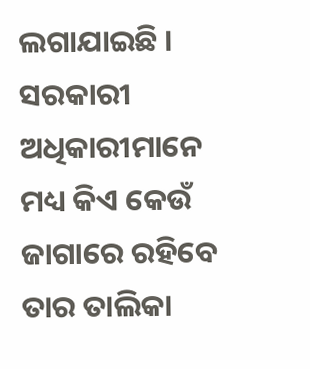ଲଗାଯାଇଛି । ସରକାରୀ ଅଧିକାରୀମାନେ ମଧ୍ୟ କିଏ କେଉଁ ଜାଗାରେ ରହିବେ ତାର ତାଲିକା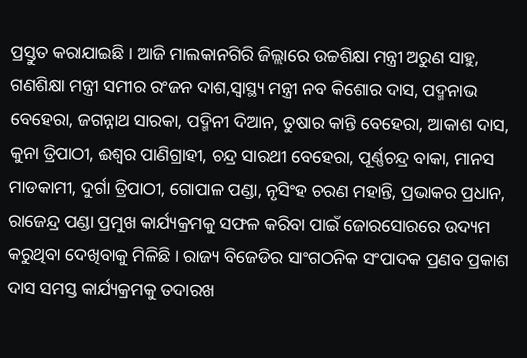ପ୍ରସ୍ତୁତ କରାଯାଇଛି । ଆଜି ମାଲକାନଗିରି ଜିଲ୍ଲାରେ ଉଚ୍ଚଶିକ୍ଷା ମନ୍ତ୍ରୀ ଅରୁଣ ସାହୁ, ଗଣଶିକ୍ଷା ମନ୍ତ୍ରୀ ସମୀର ରଂଜନ ଦାଶ,ସ୍ୱାସ୍ଥ୍ୟ ମନ୍ତ୍ରୀ ନବ କିଶୋର ଦାସ, ପଦ୍ମନାଭ ବେହେରା, ଜଗନ୍ନାଥ ସାରକା, ପଦ୍ମିନୀ ଦିଆନ, ତୁଷାର କାନ୍ତି ବେହେରା, ଆକାଶ ଦାସ, କୁନା ତ୍ରିପାଠୀ, ଈଶ୍ୱର ପାଣିଗ୍ରାହୀ, ଚନ୍ଦ୍ର ସାରଥୀ ବେହେରା, ପୂର୍ଣ୍ଣଚନ୍ଦ୍ର ବାକା, ମାନସ ମାଡକାମୀ, ଦୁର୍ଗା ତ୍ରିପାଠୀ, ଗୋପାଳ ପଣ୍ଡା, ନୃସିଂହ ଚରଣ ମହାନ୍ତି, ପ୍ରଭାକର ପ୍ରଧାନ, ରାଜେନ୍ଦ୍ର ପଣ୍ଡା ପ୍ରମୁଖ କାର୍ଯ୍ୟକ୍ରମକୁ ସଫଳ କରିବା ପାଇଁ ଜୋରସୋରରେ ଉଦ୍ୟମ କରୁଥିବା ଦେଖିବାକୁ ମିଳିଛି । ରାଜ୍ୟ ବିଜେଡିର ସାଂଗଠନିକ ସଂପାଦକ ପ୍ରଣବ ପ୍ରକାଶ ଦାସ ସମସ୍ତ କାର୍ଯ୍ୟକ୍ରମକୁ ତଦାରଖ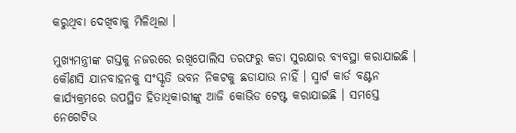କରୁଥିବା ଦେଖିବାକୁ ମିଳିଥିଲା ।

ମୁଖ୍ୟମନ୍ତ୍ରୀଙ୍କ ଗସ୍ତକୁ ନଜରରେ ରଖିପୋଲିସ ତରଫରୁ କଡା ସୁରକ୍ଷାର ବ୍ୟବସ୍ଥା କରାଯାଇଛି । କୌଣସି ଯାନବାହନକୁ ସଂସ୍କୃତି ଭବନ ନିକଟକୁ ଛଡାଯାଉ ନାହିଁ । ସ୍ମାର୍ଟ କାର୍ଡ ବଣ୍ଟନ କାର୍ଯ୍ୟକ୍ରମରେ ଉପସ୍ଥିତ ହିତାଧିକାରୀଙ୍କୁ ଆଜି କୋଭିଡ ଟେଷ୍ଟ କରାଯାଇଛି । ସମସ୍ତେ ନେଗେଟିଭ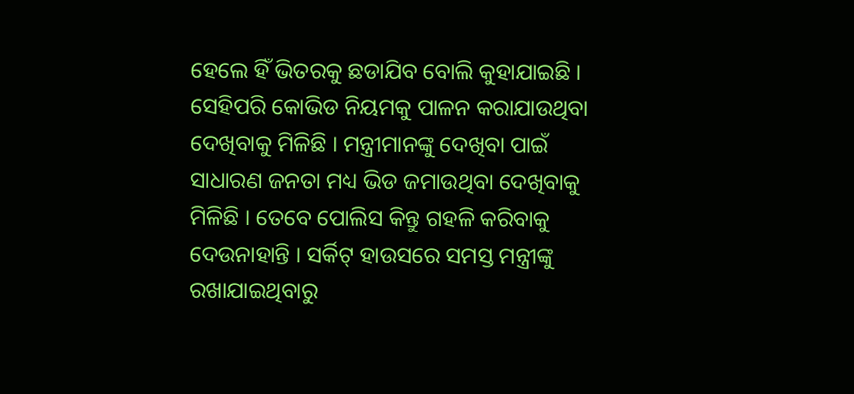ହେଲେ ହିଁ ଭିତରକୁ ଛଡାଯିବ ବୋଲି କୁହାଯାଇଛି । ସେହିପରି କୋଭିଡ ନିୟମକୁ ପାଳନ କରାଯାଉଥିବା ଦେଖିବାକୁ ମିଳିଛି । ମନ୍ତ୍ରୀମାନଙ୍କୁ ଦେଖିବା ପାଇଁ ସାଧାରଣ ଜନତା ମଧ୍ୟ ଭିଡ ଜମାଉଥିବା ଦେଖିବାକୁ ମିଳିଛି । ତେବେ ପୋଲିସ କିନ୍ତୁ ଗହଳି କରିବାକୁ ଦେଉନାହାନ୍ତି । ସର୍କିଟ୍ ହାଉସରେ ସମସ୍ତ ମନ୍ତ୍ରୀଙ୍କୁ ରଖାଯାଇଥିବାରୁ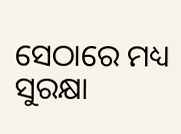ସେଠାରେ ମଧ୍ୟ ସୁରକ୍ଷା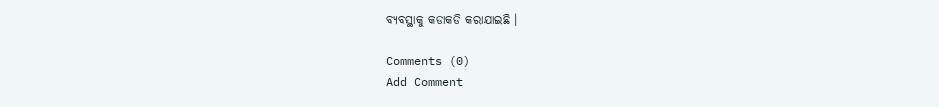ବ୍ୟବସ୍ଥାକୁ କଡାକଡି କରାଯାଇଛି ।

Comments (0)
Add Comment